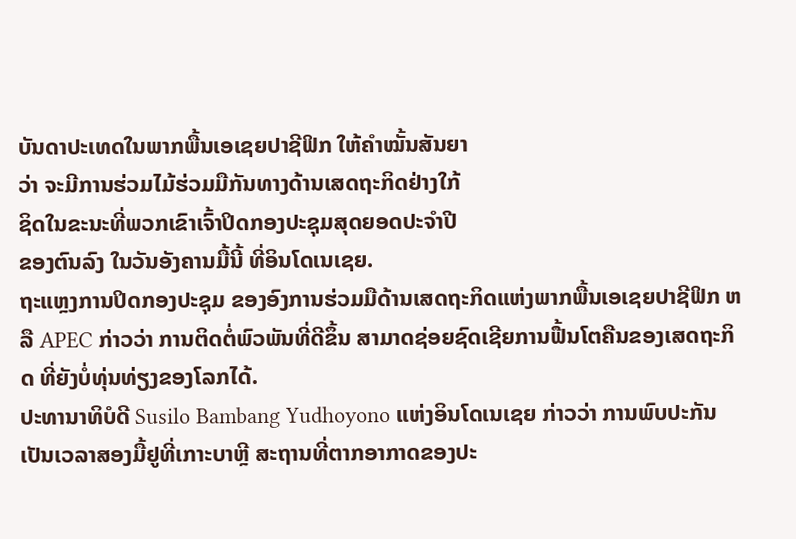ບັນດາປະເທດໃນພາກພື້ນເອເຊຍປາຊີຟິກ ໃຫ້ຄຳໝັ້ນສັນຍາ
ວ່າ ຈະມີການຮ່ວມໄມ້ຮ່ວມມືກັນທາງດ້ານເສດຖະກິດຢ່າງໃກ້
ຊິດໃນຂະນະທີ່ພວກເຂົາເຈົ້າປິດກອງປະຊຸມສຸດຍອດປະຈຳປີ
ຂອງຕົນລົງ ໃນວັນອັງຄານມື້ນີ້ ທີ່ອິນໂດເນເຊຍ.
ຖະແຫຼງການປິດກອງປະຊຸມ ຂອງອົງການຮ່ວມມືດ້ານເສດຖະກິດແຫ່ງພາກພື້ນເອເຊຍປາຊີຟິກ ຫລື APEC ກ່າວວ່າ ການຕິດຕໍ່ພົວພັນທີ່ດີຂຶ້ນ ສາມາດຊ່ອຍຊົດເຊີຍການຟື້ນໂຕຄືນຂອງເສດຖະກິດ ທີ່ຍັງບໍ່ທຸ່ນທ່ຽງຂອງໂລກໄດ້.
ປະທານາທິບໍດີ Susilo Bambang Yudhoyono ແຫ່ງອິນໂດເນເຊຍ ກ່າວວ່າ ການພົບປະກັນເປັນເວລາສອງມື້ຢູທີ່ເກາະບາຫຼີ ສະຖານທີ່ຕາກອາກາດຂອງປະ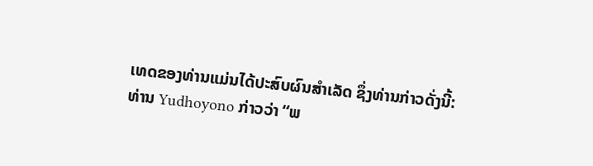ເທດຂອງທ່ານແມ່ນໄດ້ປະສົບຜົນສຳເລັດ ຊຶ່ງທ່ານກ່າວດັ່ງນີ້:
ທ່ານ Yudhoyono ກ່າວວ່າ “ພ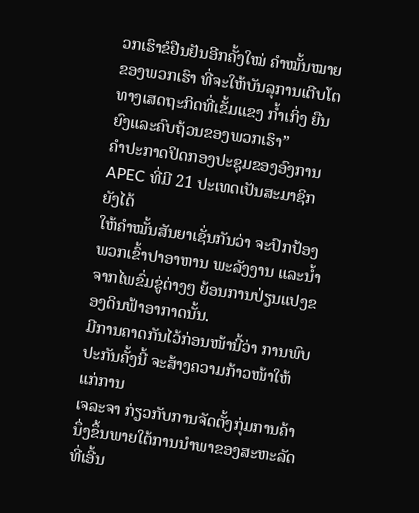ວກເຮົາຂໍຢືນຢັນອີກຄັ້ງໃໝ່ ຄຳໝັ້ນໝາຍຂອງພວກເຮົາ ທີ່ຈະໃຫ້ບັນລຸການເຕີບໂຕທາງເສດຖະກິດທີ່ເຂັ້ມແຂງ ກ້ຳເກິ່ງ ຍືນຍົງແລະຄົບຖ້ວນຂອງພວກເຮົາ”
ຄຳປະກາດປິດກອງປະຊຸມຂອງອົງການ APEC ທີ່ມີ 21 ປະເທດເປັນສະມາຊິກຍັງໄດ້
ໃຫ້ຄຳໝັ້ນສັນຍາເຊັ່ນກັນວ່າ ຈະປົກປ້ອງພວກເຂົ້າປາອາຫານ ພະລັງງານ ແລະນ້ຳ
ຈາກໄພຂົ່ມຂູ່ຕ່າງໆ ຍ້ອນການປ່ຽນແປງຂອງດິນຟ້າອາກາດນັ້ນ.
ມີການຄາດກັນໄວ້ກ່ອນໜ້ານີ້ວ່າ ການພົບປະກັນຄັ້ງນີ້ ຈະສ້າງຄວາມກ້າວໜ້າໃຫ້ແກ່ການ
ເຈລະຈາ ກ່ຽວກັບການຈັດຕັ້ງກຸ່ມການຄ້ານຶ່ງຂຶ້ນພາຍໃຕ້ການນຳພາຂອງສະຫະລັດ ທີ່ເອີ້ນ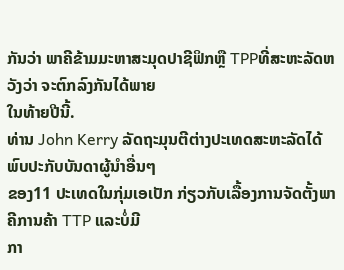ກັນວ່າ ພາຄີຂ້າມມະຫາສະມຸດປາຊີຟິກຫຼື TPPທີ່ສະຫະລັດຫວັງວ່າ ຈະຕົກລົງກັນໄດ້ພາຍ
ໃນທ້າຍປີນີ້.
ທ່ານ John Kerry ລັດຖະມຸນຕີຕ່າງປະເທດສະຫະລັດໄດ້ພົບປະກັບບັນດາຜູ້ນຳອື່ນໆ
ຂອງ11 ປະເທດໃນກຸ່ມເອເປັກ ກ່ຽວກັບເລື້ອງການຈັດຕັ້ງພາຄີການຄ້າ TTP ແລະບໍ່ມີ
ກາ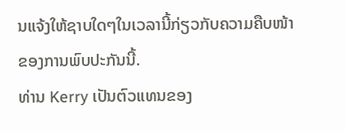ນແຈ້ງໃຫ້ຊາບໃດໆໃນເວລານີ້ກ່ຽວກັບຄວາມຄືບໜ້າຂອງການພົບປະກັນນີ້.
ທ່ານ Kerry ເປັນຕົວແທນຂອງ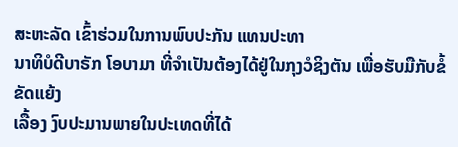ສະຫະລັດ ເຂົ້າຮ່ວມໃນການພົບປະກັນ ແທນປະທາ
ນາທິບໍດີບາຣັກ ໂອບາມາ ທີ່ຈຳເປັນຕ້ອງໄດ້ຢູ່ໃນກຸງວໍຊິງຕັນ ເພື່ອຮັບມືກັບຂໍ້ຂັດແຍ້ງ
ເລື້ອງ ງົບປະມານພາຍໃນປະເທດທີ່ໄດ້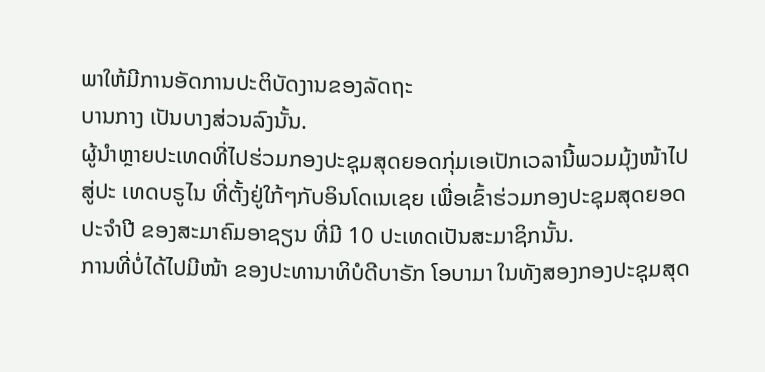ພາໃຫ້ມີການອັດການປະຕິບັດງານຂອງລັດຖະ
ບານກາງ ເປັນບາງສ່ວນລົງນັ້ນ.
ຜູ້ນຳຫຼາຍປະເທດທີ່ໄປຮ່ວມກອງປະຊຸມສຸດຍອດກຸ່ມເອເປັກເວລານີ້ພວມມຸ້ງໜ້າໄປ
ສູ່ປະ ເທດບຣູໄນ ທີ່ຕັ້ງຢູ່ໃກ້ໆກັບອິນໂດເນເຊຍ ເພື່ອເຂົ້າຮ່ວມກອງປະຊຸມສຸດຍອດ
ປະຈຳປີ ຂອງສະມາຄົມອາຊຽນ ທີ່ມີ 10 ປະເທດເປັນສະມາຊິກນັ້ນ.
ການທີ່ບໍ່ໄດ້ໄປມີໜ້າ ຂອງປະທານາທິບໍດີບາຣັກ ໂອບາມາ ໃນທັງສອງກອງປະຊຸມສຸດ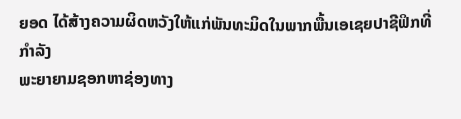ຍອດ ໄດ້ສ້າງຄວາມຜິດຫວັງໃຫ້ແກ່ພັນທະມິດໃນພາກພື້ນເອເຊຍປາຊີຟິກທີ່ກຳລັງ
ພະຍາຍາມຊອກຫາຊ່ອງທາງ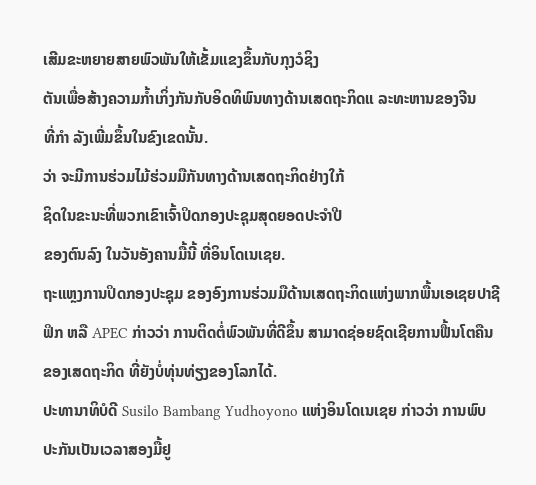ເສີມຂະຫຍາຍສາຍພົວພັນໃຫ້ເຂັ້ມແຂງຂຶ້ນກັບກຸງວໍຊິງ
ຕັນເພື່ອສ້າງຄວາມກ້ຳເກິ່ງກັນກັບອິດທິພົນທາງດ້ານເສດຖະກິດແ ລະທະຫານຂອງຈີນ
ທີ່ກຳ ລັງເພີ່ມຂຶ້ນໃນຂົງເຂດນັ້ນ.
ວ່າ ຈະມີການຮ່ວມໄມ້ຮ່ວມມືກັນທາງດ້ານເສດຖະກິດຢ່າງໃກ້
ຊິດໃນຂະນະທີ່ພວກເຂົາເຈົ້າປິດກອງປະຊຸມສຸດຍອດປະຈຳປີ
ຂອງຕົນລົງ ໃນວັນອັງຄານມື້ນີ້ ທີ່ອິນໂດເນເຊຍ.
ຖະແຫຼງການປິດກອງປະຊຸມ ຂອງອົງການຮ່ວມມືດ້ານເສດຖະກິດແຫ່ງພາກພື້ນເອເຊຍປາຊີຟິກ ຫລື APEC ກ່າວວ່າ ການຕິດຕໍ່ພົວພັນທີ່ດີຂຶ້ນ ສາມາດຊ່ອຍຊົດເຊີຍການຟື້ນໂຕຄືນຂອງເສດຖະກິດ ທີ່ຍັງບໍ່ທຸ່ນທ່ຽງຂອງໂລກໄດ້.
ປະທານາທິບໍດີ Susilo Bambang Yudhoyono ແຫ່ງອິນໂດເນເຊຍ ກ່າວວ່າ ການພົບປະກັນເປັນເວລາສອງມື້ຢູ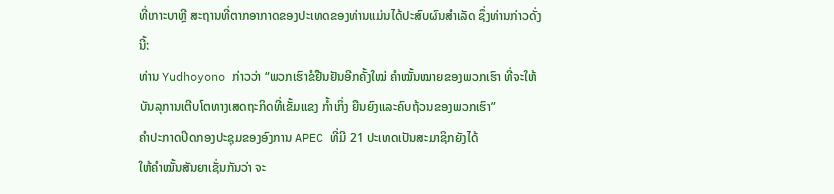ທີ່ເກາະບາຫຼີ ສະຖານທີ່ຕາກອາກາດຂອງປະເທດຂອງທ່ານແມ່ນໄດ້ປະສົບຜົນສຳເລັດ ຊຶ່ງທ່ານກ່າວດັ່ງນີ້:
ທ່ານ Yudhoyono ກ່າວວ່າ “ພວກເຮົາຂໍຢືນຢັນອີກຄັ້ງໃໝ່ ຄຳໝັ້ນໝາຍຂອງພວກເຮົາ ທີ່ຈະໃຫ້ບັນລຸການເຕີບໂຕທາງເສດຖະກິດທີ່ເຂັ້ມແຂງ ກ້ຳເກິ່ງ ຍືນຍົງແລະຄົບຖ້ວນຂອງພວກເຮົາ”
ຄຳປະກາດປິດກອງປະຊຸມຂອງອົງການ APEC ທີ່ມີ 21 ປະເທດເປັນສະມາຊິກຍັງໄດ້
ໃຫ້ຄຳໝັ້ນສັນຍາເຊັ່ນກັນວ່າ ຈະ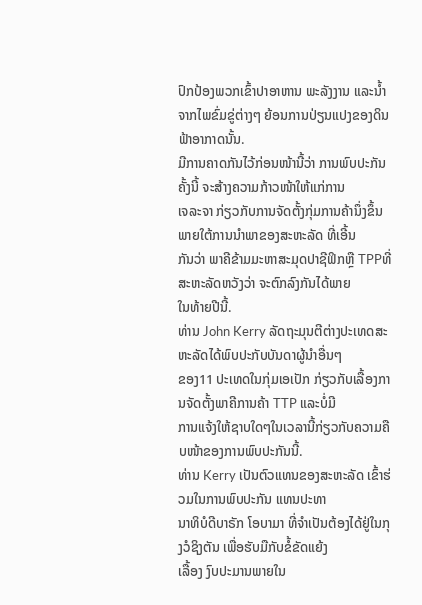ປົກປ້ອງພວກເຂົ້າປາອາຫານ ພະລັງງານ ແລະນ້ຳ
ຈາກໄພຂົ່ມຂູ່ຕ່າງໆ ຍ້ອນການປ່ຽນແປງຂອງດິນຟ້າອາກາດນັ້ນ.
ມີການຄາດກັນໄວ້ກ່ອນໜ້ານີ້ວ່າ ການພົບປະກັນຄັ້ງນີ້ ຈະສ້າງຄວາມກ້າວໜ້າໃຫ້ແກ່ການ
ເຈລະຈາ ກ່ຽວກັບການຈັດຕັ້ງກຸ່ມການຄ້ານຶ່ງຂຶ້ນພາຍໃຕ້ການນຳພາຂອງສະຫະລັດ ທີ່ເອີ້ນ
ກັນວ່າ ພາຄີຂ້າມມະຫາສະມຸດປາຊີຟິກຫຼື TPPທີ່ສະຫະລັດຫວັງວ່າ ຈະຕົກລົງກັນໄດ້ພາຍ
ໃນທ້າຍປີນີ້.
ທ່ານ John Kerry ລັດຖະມຸນຕີຕ່າງປະເທດສະຫະລັດໄດ້ພົບປະກັບບັນດາຜູ້ນຳອື່ນໆ
ຂອງ11 ປະເທດໃນກຸ່ມເອເປັກ ກ່ຽວກັບເລື້ອງການຈັດຕັ້ງພາຄີການຄ້າ TTP ແລະບໍ່ມີ
ການແຈ້ງໃຫ້ຊາບໃດໆໃນເວລານີ້ກ່ຽວກັບຄວາມຄືບໜ້າຂອງການພົບປະກັນນີ້.
ທ່ານ Kerry ເປັນຕົວແທນຂອງສະຫະລັດ ເຂົ້າຮ່ວມໃນການພົບປະກັນ ແທນປະທາ
ນາທິບໍດີບາຣັກ ໂອບາມາ ທີ່ຈຳເປັນຕ້ອງໄດ້ຢູ່ໃນກຸງວໍຊິງຕັນ ເພື່ອຮັບມືກັບຂໍ້ຂັດແຍ້ງ
ເລື້ອງ ງົບປະມານພາຍໃນ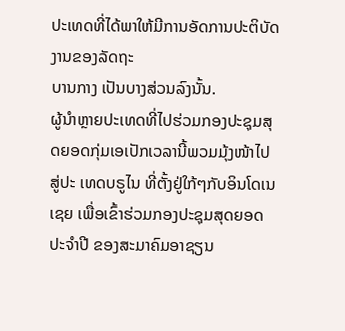ປະເທດທີ່ໄດ້ພາໃຫ້ມີການອັດການປະຕິບັດງານຂອງລັດຖະ
ບານກາງ ເປັນບາງສ່ວນລົງນັ້ນ.
ຜູ້ນຳຫຼາຍປະເທດທີ່ໄປຮ່ວມກອງປະຊຸມສຸດຍອດກຸ່ມເອເປັກເວລານີ້ພວມມຸ້ງໜ້າໄປ
ສູ່ປະ ເທດບຣູໄນ ທີ່ຕັ້ງຢູ່ໃກ້ໆກັບອິນໂດເນເຊຍ ເພື່ອເຂົ້າຮ່ວມກອງປະຊຸມສຸດຍອດ
ປະຈຳປີ ຂອງສະມາຄົມອາຊຽນ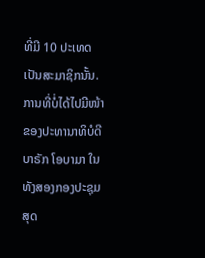ທີ່ມີ 10 ປະເທດເປັນສະມາຊິກນັ້ນ.
ການທີ່ບໍ່ໄດ້ໄປມີໜ້າ ຂອງປະທານາທິບໍດີບາຣັກ ໂອບາມາ ໃນທັງສອງກອງປະຊຸມສຸດ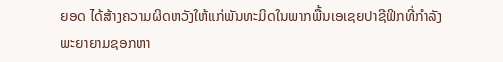ຍອດ ໄດ້ສ້າງຄວາມຜິດຫວັງໃຫ້ແກ່ພັນທະມິດໃນພາກພື້ນເອເຊຍປາຊີຟິກທີ່ກຳລັງ
ພະຍາຍາມຊອກຫາ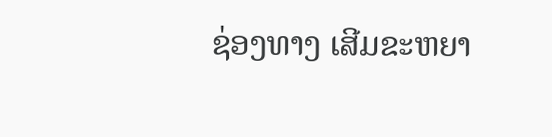ຊ່ອງທາງ ເສີມຂະຫຍາ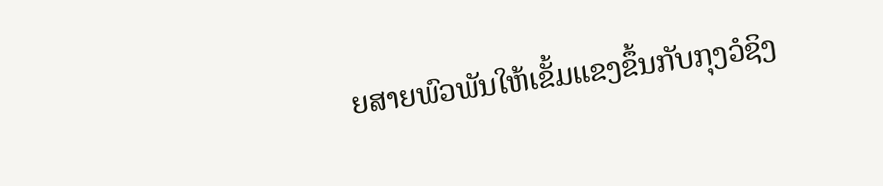ຍສາຍພົວພັນໃຫ້ເຂັ້ມແຂງຂຶ້ນກັບກຸງວໍຊິງ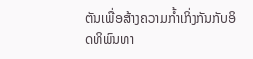ຕັນເພື່ອສ້າງຄວາມກ້ຳເກິ່ງກັນກັບອິດທິພົນທາ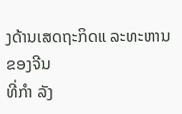ງດ້ານເສດຖະກິດແ ລະທະຫານຂອງຈີນ
ທີ່ກຳ ລັງ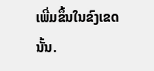ເພີ່ມຂຶ້ນໃນຂົງເຂດນັ້ນ.